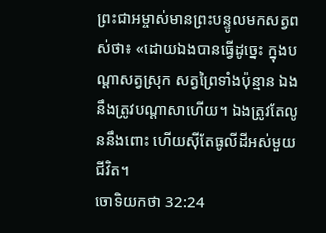ព្រះជាអម្ចាស់មានព្រះបន្ទូលមកសត្វពស់ថា៖ «ដោយឯងបានធ្វើដូច្នេះ ក្នុងបណ្ដាសត្វស្រុក សត្វព្រៃទាំងប៉ុន្មាន ឯងនឹងត្រូវបណ្ដាសាហើយ។ ឯងត្រូវតែលូននឹងពោះ ហើយស៊ីតែធូលីដីអស់មួយជីវិត។
ចោទិយកថា 32:24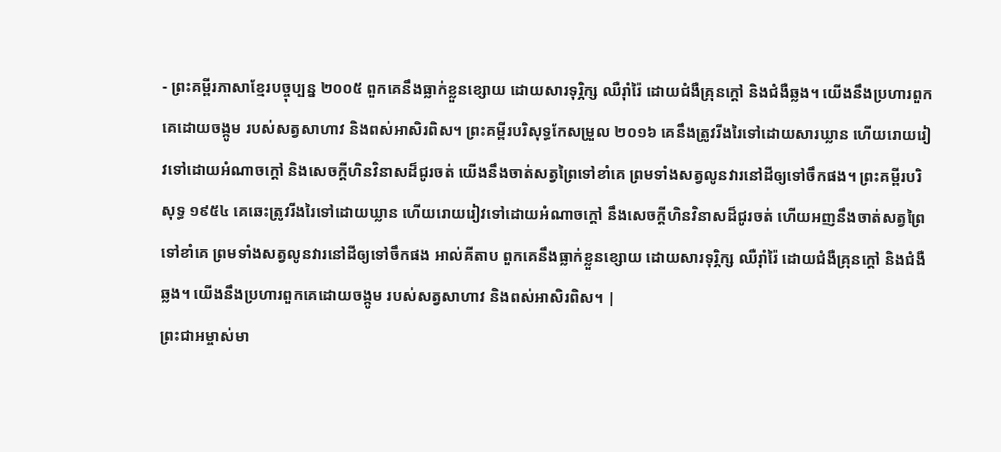- ព្រះគម្ពីរភាសាខ្មែរបច្ចុប្បន្ន ២០០៥ ពួកគេនឹងធ្លាក់ខ្លួនខ្សោយ ដោយសារទុរ្ភិក្ស ឈឺរ៉ាំរ៉ៃ ដោយជំងឺគ្រុនក្ដៅ និងជំងឺឆ្លង។ យើងនឹងប្រហារពួកគេដោយចង្កូម របស់សត្វសាហាវ និងពស់អាសិរពិស។ ព្រះគម្ពីរបរិសុទ្ធកែសម្រួល ២០១៦ គេនឹងត្រូវរីងរៃទៅដោយសារឃ្លាន ហើយរោយរៀវទៅដោយអំណាចក្តៅ និងសេចក្ដីហិនវិនាសដ៏ជូរចត់ យើងនឹងចាត់សត្វព្រៃទៅខាំគេ ព្រមទាំងសត្វលូនវារនៅដីឲ្យទៅចឹកផង។ ព្រះគម្ពីរបរិសុទ្ធ ១៩៥៤ គេឆេះត្រូវរីងរៃទៅដោយឃ្លាន ហើយរោយរៀវទៅដោយអំណាចក្តៅ នឹងសេចក្ដីហិនវិនាសដ៏ជូរចត់ ហើយអញនឹងចាត់សត្វព្រៃទៅខាំគេ ព្រមទាំងសត្វលូនវារនៅដីឲ្យទៅចឹកផង អាល់គីតាប ពួកគេនឹងធ្លាក់ខ្លួនខ្សោយ ដោយសារទុរ្ភិក្ស ឈឺរ៉ាំរ៉ៃ ដោយជំងឺគ្រុនក្តៅ និងជំងឺឆ្លង។ យើងនឹងប្រហារពួកគេដោយចង្កូម របស់សត្វសាហាវ និងពស់អាសិរពិស។ |
ព្រះជាអម្ចាស់មា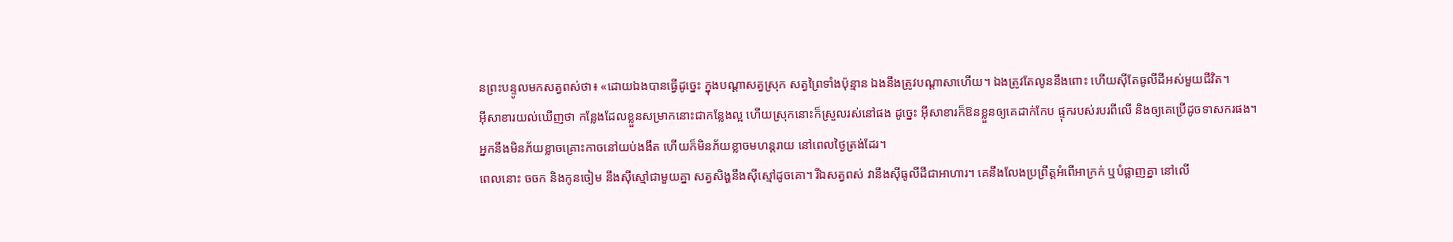នព្រះបន្ទូលមកសត្វពស់ថា៖ «ដោយឯងបានធ្វើដូច្នេះ ក្នុងបណ្ដាសត្វស្រុក សត្វព្រៃទាំងប៉ុន្មាន ឯងនឹងត្រូវបណ្ដាសាហើយ។ ឯងត្រូវតែលូននឹងពោះ ហើយស៊ីតែធូលីដីអស់មួយជីវិត។
អ៊ីសាខារយល់ឃើញថា កន្លែងដែលខ្លួនសម្រាកនោះជាកន្លែងល្អ ហើយស្រុកនោះក៏ស្រួលរស់នៅផង ដូច្នេះ អ៊ីសាខារក៏ឱនខ្លួនឲ្យគេដាក់កែប ផ្ទុករបស់របរពីលើ និងឲ្យគេប្រើដូចទាសករផង។
អ្នកនឹងមិនភ័យខ្លាចគ្រោះកាចនៅយប់ងងឹត ហើយក៏មិនភ័យខ្លាចមហន្តរាយ នៅពេលថ្ងៃត្រង់ដែរ។
ពេលនោះ ចចក និងកូនចៀម នឹងស៊ីស្មៅជាមួយគ្នា សត្វសិង្ហនឹងស៊ីស្មៅដូចគោ។ រីឯសត្វពស់ វានឹងស៊ីធូលីដីជាអាហារ។ គេនឹងលែងប្រព្រឹត្តអំពើអាក្រក់ ឬបំផ្លាញគ្នា នៅលើ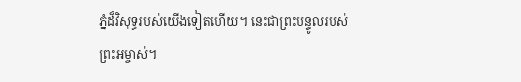ភ្នំដ៏វិសុទ្ធរបស់យើងទៀតហើយ។ នេះជាព្រះបន្ទូលរបស់ព្រះអម្ចាស់។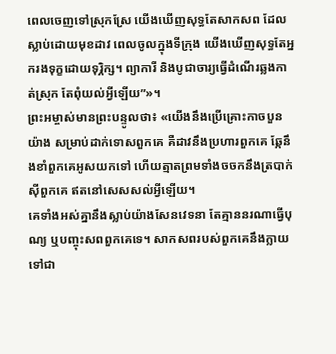ពេលចេញទៅស្រុកស្រែ យើងឃើញសុទ្ធតែសាកសព ដែលស្លាប់ដោយមុខដាវ ពេលចូលក្នុងទីក្រុង យើងឃើញសុទ្ធតែអ្នករងទុក្ខដោយទុរ្ភិក្ស។ ព្យាការី និងបូជាចារ្យធ្វើដំណើរឆ្លងកាត់ស្រុក តែពុំយល់អ្វីឡើយ”»។
ព្រះអម្ចាស់មានព្រះបន្ទូលថា៖ «យើងនឹងប្រើគ្រោះកាចបួនយ៉ាង សម្រាប់ដាក់ទោសពួកគេ គឺដាវនឹងប្រហារពួកគេ ឆ្កែនឹងខាំពួកគេអូសយកទៅ ហើយត្មាតព្រមទាំងចចកនឹងត្របាក់ស៊ីពួកគេ ឥតនៅសេសសល់អ្វីឡើយ។
គេទាំងអស់គ្នានឹងស្លាប់យ៉ាងសែនវេទនា តែគ្មាននរណាធ្វើបុណ្យ ឬបញ្ចុះសពពួកគេទេ។ សាកសពរបស់ពួកគេនឹងក្លាយទៅជា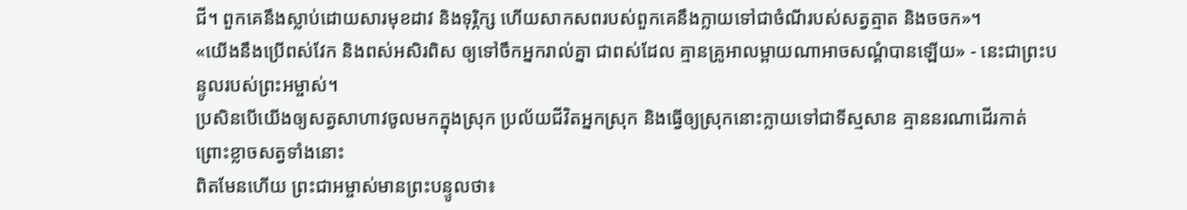ជី។ ពួកគេនឹងស្លាប់ដោយសារមុខដាវ និងទុរ្ភិក្ស ហើយសាកសពរបស់ពួកគេនឹងក្លាយទៅជាចំណីរបស់សត្វត្មាត និងចចក»។
«យើងនឹងប្រើពស់វែក និងពស់អសិរពិស ឲ្យទៅចឹកអ្នករាល់គ្នា ជាពស់ដែល គ្មានគ្រូអាលម្ពាយណាអាចសណ្ដំបានឡើយ» - នេះជាព្រះបន្ទូលរបស់ព្រះអម្ចាស់។
ប្រសិនបើយើងឲ្យសត្វសាហាវចូលមកក្នុងស្រុក ប្រល័យជីវិតអ្នកស្រុក និងធ្វើឲ្យស្រុកនោះក្លាយទៅជាទីស្មសាន គ្មាននរណាដើរកាត់ ព្រោះខ្លាចសត្វទាំងនោះ
ពិតមែនហើយ ព្រះជាអម្ចាស់មានព្រះបន្ទូលថា៖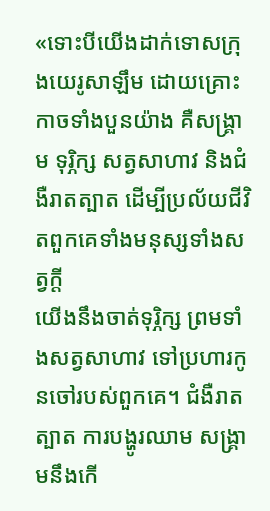«ទោះបីយើងដាក់ទោសក្រុងយេរូសាឡឹម ដោយគ្រោះកាចទាំងបួនយ៉ាង គឺសង្គ្រាម ទុរ្ភិក្ស សត្វសាហាវ និងជំងឺរាតត្បាត ដើម្បីប្រល័យជីវិតពួកគេទាំងមនុស្សទាំងសត្វក្ដី
យើងនឹងចាត់ទុរ្ភិក្ស ព្រមទាំងសត្វសាហាវ ទៅប្រហារកូនចៅរបស់ពួកគេ។ ជំងឺរាតត្បាត ការបង្ហូរឈាម សង្គ្រាមនឹងកើ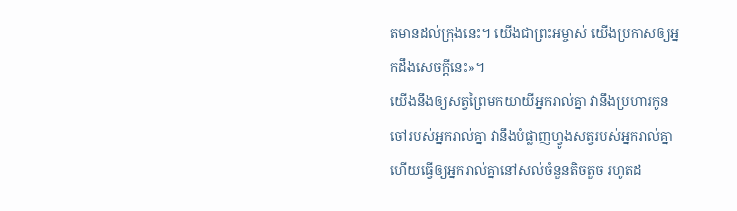តមានដល់ក្រុងនេះ។ យើងជាព្រះអម្ចាស់ យើងប្រកាសឲ្យអ្នកដឹងសេចក្ដីនេះ»។
យើងនឹងឲ្យសត្វព្រៃមកយាយីអ្នករាល់គ្នា វានឹងប្រហារកូនចៅរបស់អ្នករាល់គ្នា វានឹងបំផ្លាញហ្វូងសត្វរបស់អ្នករាល់គ្នា ហើយធ្វើឲ្យអ្នករាល់គ្នានៅសល់ចំនួនតិចតួច រហូតដ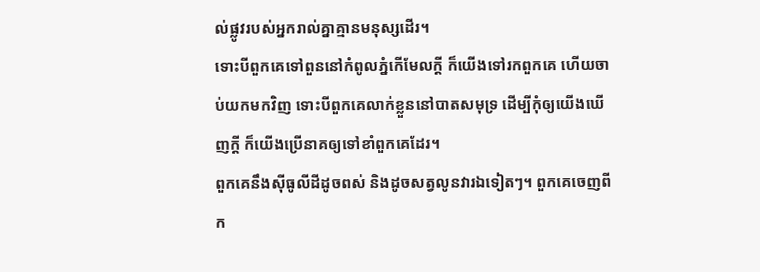ល់ផ្លូវរបស់អ្នករាល់គ្នាគ្មានមនុស្សដើរ។
ទោះបីពួកគេទៅពួននៅកំពូលភ្នំកើមែលក្ដី ក៏យើងទៅរកពួកគេ ហើយចាប់យកមកវិញ ទោះបីពួកគេលាក់ខ្លួននៅបាតសមុទ្រ ដើម្បីកុំឲ្យយើងឃើញក្ដី ក៏យើងប្រើនាគឲ្យទៅខាំពួកគេដែរ។
ពួកគេនឹងស៊ីធូលីដីដូចពស់ និងដូចសត្វលូនវារឯទៀតៗ។ ពួកគេចេញពីក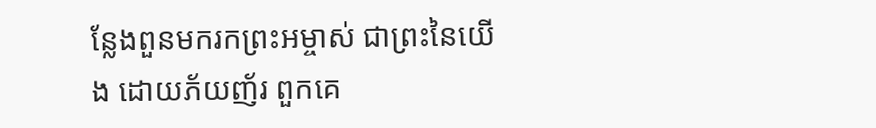ន្លែងពួនមករកព្រះអម្ចាស់ ជាព្រះនៃយើង ដោយភ័យញ័រ ពួកគេ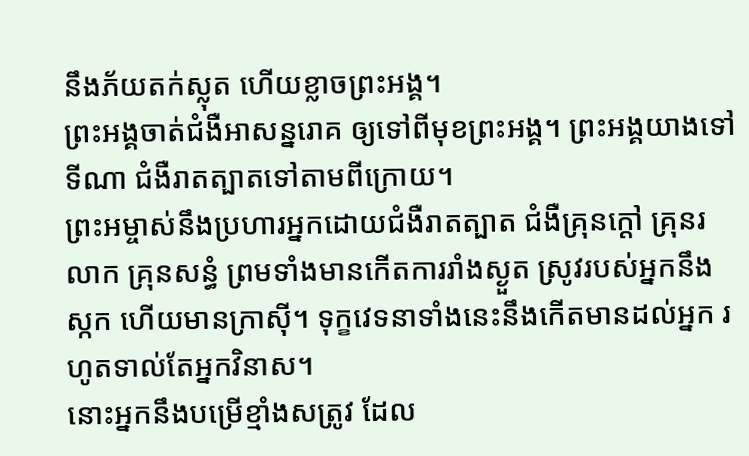នឹងភ័យតក់ស្លុត ហើយខ្លាចព្រះអង្គ។
ព្រះអង្គចាត់ជំងឺអាសន្នរោគ ឲ្យទៅពីមុខព្រះអង្គ។ ព្រះអង្គយាងទៅទីណា ជំងឺរាតត្បាតទៅតាមពីក្រោយ។
ព្រះអម្ចាស់នឹងប្រហារអ្នកដោយជំងឺរាតត្បាត ជំងឺគ្រុនក្ដៅ គ្រុនរលាក គ្រុនសន្ធំ ព្រមទាំងមានកើតការរាំងស្ងួត ស្រូវរបស់អ្នកនឹងស្កក ហើយមានក្រាស៊ី។ ទុក្ខវេទនាទាំងនេះនឹងកើតមានដល់អ្នក រហូតទាល់តែអ្នកវិនាស។
នោះអ្នកនឹងបម្រើខ្មាំងសត្រូវ ដែល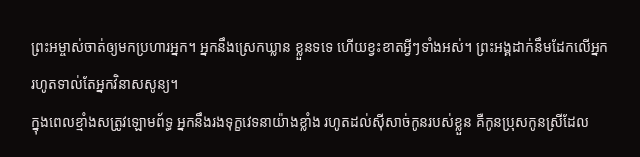ព្រះអម្ចាស់ចាត់ឲ្យមកប្រហារអ្នក។ អ្នកនឹងស្រេកឃ្លាន ខ្លួនទទេ ហើយខ្វះខាតអ្វីៗទាំងអស់។ ព្រះអង្គដាក់នឹមដែកលើអ្នក រហូតទាល់តែអ្នកវិនាសសូន្យ។
ក្នុងពេលខ្មាំងសត្រូវឡោមព័ទ្ធ អ្នកនឹងរងទុក្ខវេទនាយ៉ាងខ្លាំង រហូតដល់ស៊ីសាច់កូនរបស់ខ្លួន គឺកូនប្រុសកូនស្រីដែល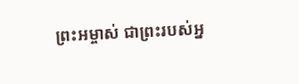ព្រះអម្ចាស់ ជាព្រះរបស់អ្ន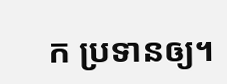ក ប្រទានឲ្យ។